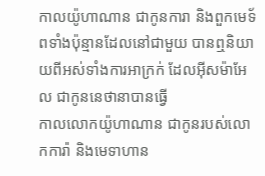កាលយ៉ូហាណាន ជាកូនការា និងពួកមេទ័ពទាំងប៉ុន្មានដែលនៅជាមួយ បានឮនិយាយពីអស់ទាំងការអាក្រក់ ដែលអ៊ីសម៉ាអែល ជាកូននេថានាបានធ្វើ
កាលលោកយ៉ូហាណាន ជាកូនរបស់លោកការ៉ា និងមេទាហាន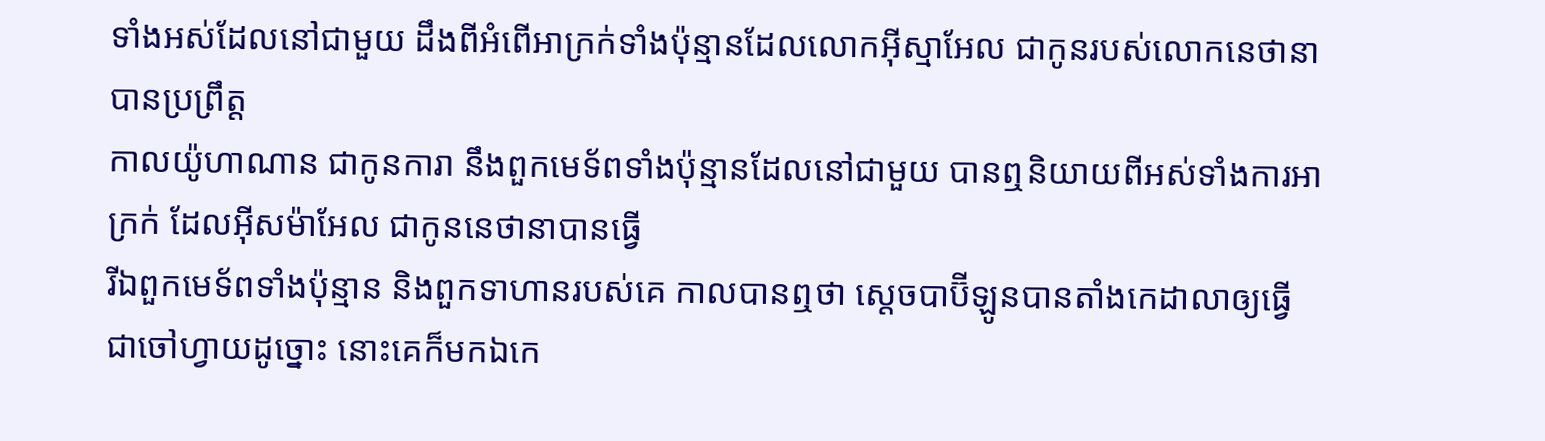ទាំងអស់ដែលនៅជាមួយ ដឹងពីអំពើអាក្រក់ទាំងប៉ុន្មានដែលលោកអ៊ីស្មាអែល ជាកូនរបស់លោកនេថានាបានប្រព្រឹត្ត
កាលយ៉ូហាណាន ជាកូនការា នឹងពួកមេទ័ពទាំងប៉ុន្មានដែលនៅជាមួយ បានឮនិយាយពីអស់ទាំងការអាក្រក់ ដែលអ៊ីសម៉ាអែល ជាកូននេថានាបានធ្វើ
រីឯពួកមេទ័ពទាំងប៉ុន្មាន និងពួកទាហានរបស់គេ កាលបានឮថា ស្តេចបាប៊ីឡូនបានតាំងកេដាលាឲ្យធ្វើជាចៅហ្វាយដូច្នោះ នោះគេក៏មកឯកេ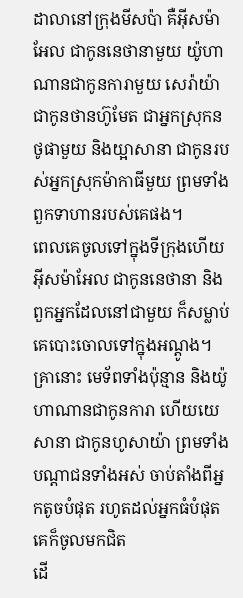ដាលានៅក្រុងមីសប៉ា គឺអ៊ីសម៉ាអែល ជាកូននេថានាមួយ យ៉ូហាណានជាកូនការាមួយ សេរ៉ាយ៉ាជាកូនថានហ៊ូមែត ជាអ្នកស្រុកនថូផាមួយ និងយ្អាសានា ជាកូនរបស់អ្នកស្រុកម៉ាកាធីមួយ ព្រមទាំងពួកទាហានរបស់គេផង។
ពេលគេចូលទៅក្នុងទីក្រុងហើយ អ៊ីសម៉ាអែល ជាកូននេថានា និងពួកអ្នកដែលនៅជាមួយ ក៏សម្លាប់គេបោះចោលទៅក្នុងអណ្ដូង។
គ្រានោះ មេទ័ពទាំងប៉ុន្មាន និងយ៉ូហាណានជាកូនការា ហើយយេសានា ជាកូនហូសាយ៉ា ព្រមទាំងបណ្ដាជនទាំងអស់ ចាប់តាំងពីអ្នកតូចបំផុត រហូតដល់អ្នកធំបំផុត គេក៏ចូលមកជិត
ដើ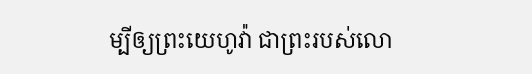ម្បីឲ្យព្រះយេហូវ៉ា ជាព្រះរបស់លោ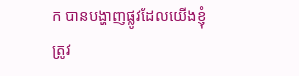ក បានបង្ហាញផ្លូវដែលយើងខ្ញុំត្រូវ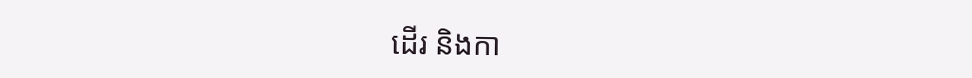ដើរ និងកា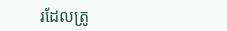រដែលត្រូ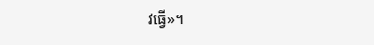វធ្វើ»។